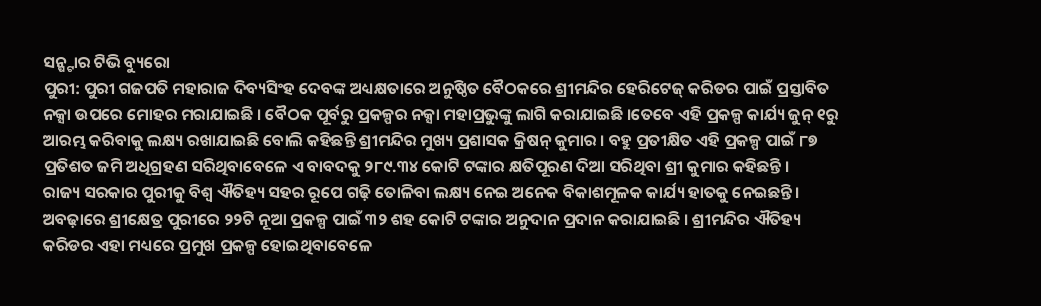ସନ୍ଷ୍ଟାର ଟିଭି ବ୍ୟୁରୋ
ପୁରୀ: ପୁରୀ ଗଜପତି ମହାରାଜ ଦିବ୍ୟସିଂହ ଦେବଙ୍କ ଅଧ୍ୟକ୍ଷତାରେ ଅନୁଷ୍ଠିତ ବୈଠକରେ ଶ୍ରୀମନ୍ଦିର ହେରିଟେଜ୍ କରିଡର ପାଇଁ ପ୍ରସ୍ତାବିତ ନକ୍ସା ଉପରେ ମୋହର ମରାଯାଇଛି । ବୈଠକ ପୂର୍ବରୁ ପ୍ରକଳ୍ପର ନକ୍ସା ମହାପ୍ରଭୁଙ୍କୁ ଲାଗି କରାଯାଇଛି ।ତେବେ ଏହି ପ୍ରକଳ୍ପ କାର୍ଯ୍ୟ ଜୁନ୍ ୧ରୁ ଆରମ୍ଭ କରିବାକୁ ଲକ୍ଷ୍ୟ ରଖାଯାଇଛି ବୋଲି କହିଛନ୍ତି ଶ୍ରୀମନ୍ଦିର ମୁଖ୍ୟ ପ୍ରଶାସକ କ୍ରିଷନ୍ କୁମାର । ବହୁ ପ୍ରତୀକ୍ଷିତ ଏହି ପ୍ରକଳ୍ପ ପାଇଁ ୮୭ ପ୍ରତିଶତ ଜମି ଅଧିଗ୍ରହଣ ସରିଥିବାବେଳେ ଏ ବାବଦକୁ ୨୮୯.୩୪ କୋଟି ଟଙ୍କାର କ୍ଷତିପୂରଣ ଦିଆ ସରିଥିବା ଶ୍ରୀ କୁମାର କହିଛନ୍ତି ।
ରାଜ୍ୟ ସରକାର ପୁରୀକୁ ବିଶ୍ବ ଐତିହ୍ୟ ସହର ରୂପେ ଗଢ଼ି ତୋଳିବା ଲକ୍ଷ୍ୟ ନେଇ ଅନେକ ବିକାଶମୂଳକ କାର୍ଯ୍ୟ ହାତକୁ ନେଇଛନ୍ତି । ଅବଢ଼ାରେ ଶ୍ରୀକ୍ଷେତ୍ର ପୁରୀରେ ୨୨ଟି ନୂଆ ପ୍ରକଳ୍ପ ପାଇଁ ୩୨ ଶହ କୋଟି ଟଙ୍କାର ଅନୁଦାନ ପ୍ରଦାନ କରାଯାଇଛି । ଶ୍ରୀମନ୍ଦିର ଐତିହ୍ୟ କରିଡର ଏହା ମଧ୍ୟରେ ପ୍ରମୁଖ ପ୍ରକଳ୍ପ ହୋଇଥିବାବେଳେ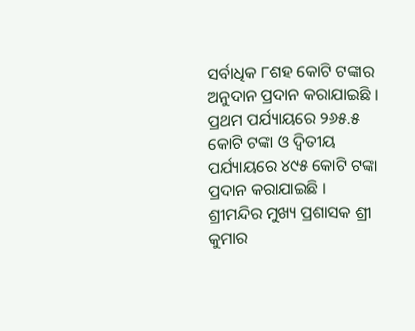ସର୍ବାଧିକ ୮ଶହ କୋଟି ଟଙ୍କାର ଅନୁଦାନ ପ୍ରଦାନ କରାଯାଇଛି । ପ୍ରଥମ ପର୍ଯ୍ୟାୟରେ ୨୬୫.୫ କୋଟି ଟଙ୍କା ଓ ଦ୍ବିତୀୟ ପର୍ଯ୍ୟାୟରେ ୪୯୫ କୋଟି ଟଙ୍କା ପ୍ରଦାନ କରାଯାଇଛି ।
ଶ୍ରୀମନ୍ଦିର ମୁଖ୍ୟ ପ୍ରଶାସକ ଶ୍ରୀ କୁମାର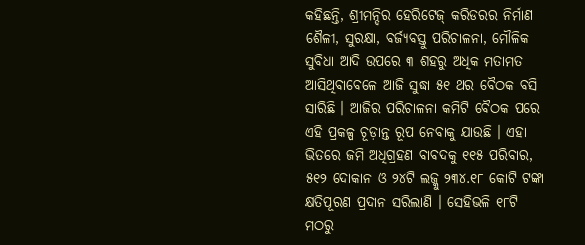କହିଛନ୍ତି, ଶ୍ରୀମନ୍ଦିର ହେରିଟେଜ୍ କରିଡରର ନିର୍ମାଣ ଶୈଳୀ, ସୁରକ୍ଷା, ବର୍ଜ୍ୟବସ୍ତୁ ପରିଚାଳନା, ମୌଳିକ ସୁବିଧା ଆଦି ଉପରେ ୩ ଶହରୁ ଅଧିକ ମତାମତ ଆସିଥିବାବେଳେ ଆଜି ସୁଦ୍ଧା ୫୧ ଥର ବୈଠକ ବସି ସାରିଛି । ଆଜିର ପରିଚାଳନା କମିଟି ବୈଠକ ପରେ ଏହି ପ୍ରକଳ୍ପ ଚୂଡ଼ାନ୍ତ ରୂପ ନେବାକୁ ଯାଉଛି । ଏହା ଭିତରେ ଜମି ଅଧିଗ୍ରହଣ ବାବଦକୁ ୧୧୫ ପରିବାର, ୫୧୨ ଦୋକାନ ଓ ୨୪ଟି ଲଜ୍କୁ ୨୩୪.୧୮ କୋଟି ଟଙ୍କା କ୍ଷତିପୂରଣ ପ୍ରଦାନ ସରିଲାଣି । ସେହିଭଳି ୧୮ଟି ମଠରୁ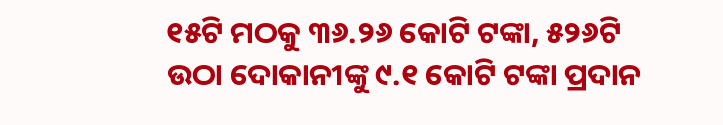୧୫ଟି ମଠକୁ ୩୬.୨୬ କୋଟି ଟଙ୍କା, ୫୨୬ଟି ଉଠା ଦୋକାନୀଙ୍କୁ ୯.୧ କୋଟି ଟଙ୍କା ପ୍ରଦାନ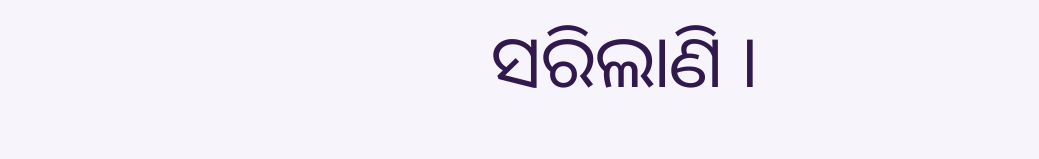ସରିଲାଣି ।